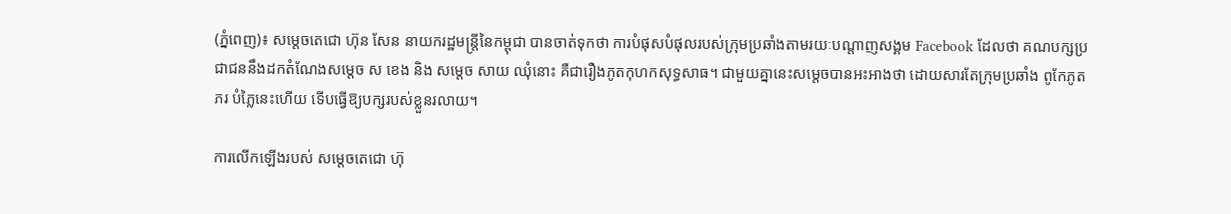(ភ្នំពេញ)៖ សម្តេចតេជោ ហ៊ុន សែន នាយករដ្ឋមន្រ្តីនៃកម្ពុជា បានចាត់ទុកថា ការបំផុសបំផុលរបស់ក្រុមប្រឆាំងតាមរយៈបណ្តាញសង្គម Facebook ដែលថា គណបក្សប្រជាជននឹងដកតំណែងសម្តេច ស ខេង និង សម្តេច សាយ ឈុំនោះ គឺជារឿងភូតកុហកសុទ្ធសាធ។ ជាមួយគ្នានេះសម្តេចបានអះអាងថា ដោយសារតែក្រុមប្រឆាំង ពូកែភូតភរ បំភ្លៃនេះហើយ ទើបធ្វើឱ្យបក្សរបស់ខ្លួនរលាយ។

ការលើកឡើងរបស់ សម្តេចតេជោ ហ៊ុ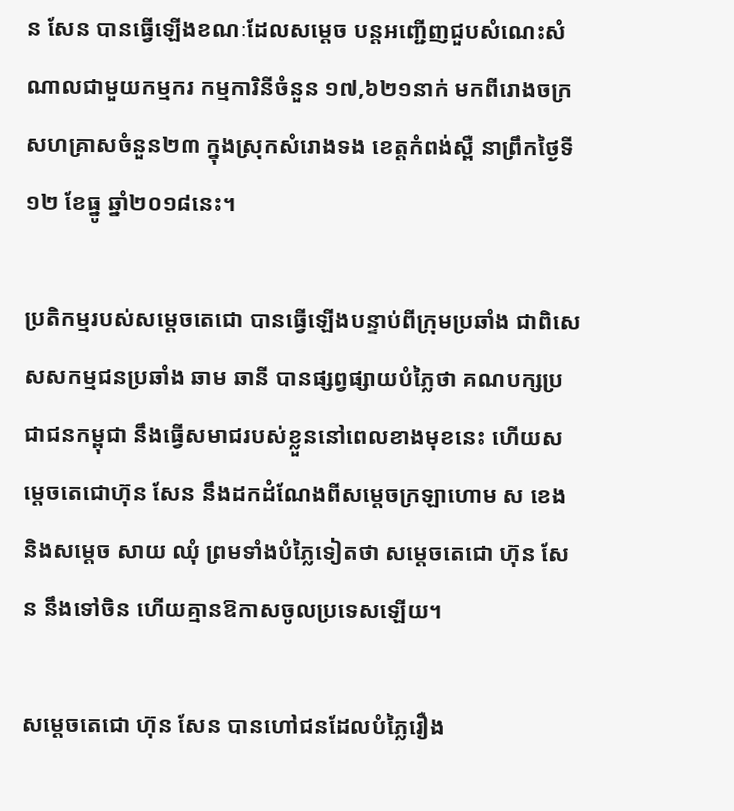ន សែន បានធ្វើឡើងខណៈដែលសម្តេច បន្តអញ្ជើញជួបសំណេះសំណាលជាមួយកម្មករ កម្មការិនីចំនួន ១៧,៦២១នាក់ មកពីរោងចក្រសហគ្រាសចំនួន២៣ ក្នុងស្រុកសំរោងទង ខេត្តកំពង់ស្ពឺ នាព្រឹកថ្ងៃទី១២ ខែធ្នូ ឆ្នាំ២០១៨នេះ។

ប្រតិកម្មរបស់សម្តេចតេជោ បានធ្វើឡើងបន្ទាប់ពីក្រុមប្រឆាំង ជាពិសេសសកម្មជនប្រឆាំង ឆាម ឆានី បានផ្សព្វផ្សាយបំភ្លៃថា គណបក្សប្រជាជនកម្ពុជា នឹងធ្វើសមាជរបស់ខ្លួននៅពេលខាងមុខនេះ ហើយសម្តេចតេជោហ៊ុន សែន នឹងដកដំណែងពីសម្តេចក្រឡាហោម ស ខេង និងសម្តេច សាយ ឈុំ ព្រមទាំងបំភ្លៃទៀតថា សម្តេចតេជោ ហ៊ុន សែន នឹងទៅចិន ហើយគ្មានឱកាសចូលប្រទេសឡើយ។

សម្តេចតេជោ ហ៊ុន សែន បានហៅជនដែលបំភ្លៃរឿង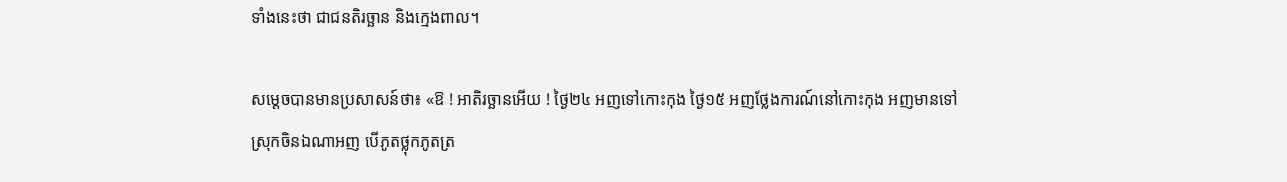ទាំងនេះថា ជាជនតិរច្ឆាន និងក្មេងពាល។

សម្តេចបានមានប្រសាសន៍ថា៖ «ឱ ! អាតិរច្ឆានអើយ ! ថ្ងៃ២៤ អញទៅកោះកុង ថ្ងៃ១៥ អញថ្លែងការណ៍នៅកោះកុង អញមានទៅស្រុកចិនឯណាអញ បើភូតថ្លុកភូតត្រ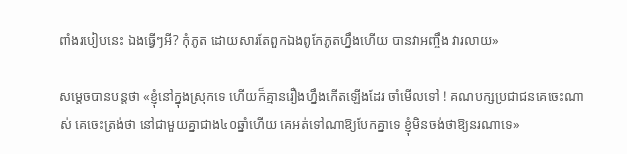ពាំងរបៀបនេះ ឯងធ្វើៗអី? កុំភូត ដោយសារតែពួកឯងពូកែភូតហ្នឹងហើយ បានវាអញ្ចឹង វារលាយ»

សម្តេចបានបន្តថា «ខ្ញុំនៅក្នុងស្រុកទេ ហើយក៏គ្មានរឿងហ្នឹងកើតឡើងដែរ ចាំមើលទៅ ! គណបក្សប្រជាជនគេចេះណាស់ គេចេះត្រង់ថា នៅជាមួយគ្នាជាង៤០ឆ្នាំហើយ គេអត់ទៅណាឱ្យបែកគ្នាទេ ខ្ញុំមិនចង់ថាឱ្យនរណាទេ»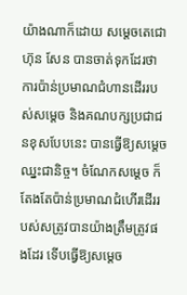យ៉ាងណាក៏ដោយ សម្តេចតេជោ ហ៊ុន សែន បានចាត់ទុកដែរថា ការប៉ាន់ប្រមាណជំហានដើររបស់សម្តេច និងគណបក្សប្រជាជនខុសបែបនេះ បានធ្វើឱ្យសម្តេចឈ្នះជានិច្ច។ ចំណែកសម្តេច ក៏តែងតែប៉ាន់ប្រមាណជំហើរដើររបស់សត្រូវបានយ៉ាងត្រឹមត្រូវផងដែរ ទើបធ្វើឱ្យសម្តេច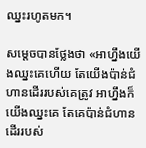ឈ្នះរហូតមក។

សម្តេចបានថ្លែងថា «អាហ្នឹងយើងឈ្នះគេហើយ តែយើងប៉ាន់ជំហានដើររបស់គេត្រូវ អាហ្នឹងក៏យើងឈ្នះគេ តែគេប៉ាន់ជំហានដើររបស់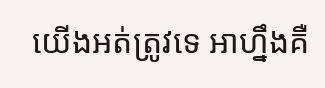យើងអត់ត្រូវទេ អាហ្នឹងគឺ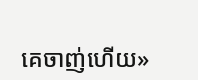គេចាញ់ហើយ»